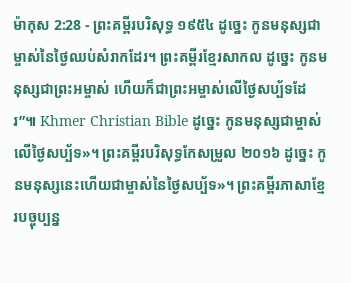ម៉ាកុស 2:28 - ព្រះគម្ពីរបរិសុទ្ធ ១៩៥៤ ដូច្នេះ កូនមនុស្សជាម្ចាស់នៃថ្ងៃឈប់សំរាកដែរ។ ព្រះគម្ពីរខ្មែរសាកល ដូច្នេះ កូនមនុស្សជាព្រះអម្ចាស់ ហើយក៏ជាព្រះអម្ចាស់លើថ្ងៃសប្ប័ទដែរ”៕ Khmer Christian Bible ដូច្នេះ កូនមនុស្សជាម្ចាស់លើថ្ងៃសប្ប័ទ»។ ព្រះគម្ពីរបរិសុទ្ធកែសម្រួល ២០១៦ ដូច្នេះ កូនមនុស្សនេះហើយជាម្ចាស់នៃថ្ងៃសប្ប័ទ»។ ព្រះគម្ពីរភាសាខ្មែរបច្ចុប្បន្ន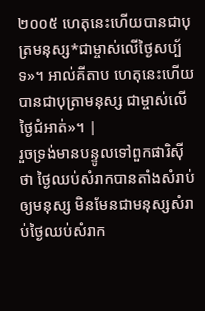២០០៥ ហេតុនេះហើយបានជាបុត្រមនុស្ស*ជាម្ចាស់លើថ្ងៃសប្ប័ទ»។ អាល់គីតាប ហេតុនេះហើយបានជាបុត្រាមនុស្ស ជាម្ចាស់លើថ្ងៃជំអាត់»។ |
រួចទ្រង់មានបន្ទូលទៅពួកផារិស៊ីថា ថ្ងៃឈប់សំរាកបានតាំងសំរាប់ឲ្យមនុស្ស មិនមែនជាមនុស្សសំរាប់ថ្ងៃឈប់សំរាក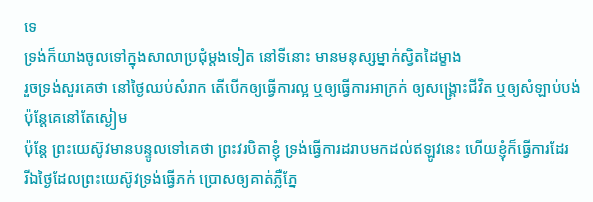ទេ
ទ្រង់ក៏យាងចូលទៅក្នុងសាលាប្រជុំម្តងទៀត នៅទីនោះ មានមនុស្សម្នាក់ស្វិតដៃម្ខាង
រួចទ្រង់សួរគេថា នៅថ្ងៃឈប់សំរាក តើបើកឲ្យធ្វើការល្អ ឬឲ្យធ្វើការអាក្រក់ ឲ្យសង្គ្រោះជីវិត ឬឲ្យសំឡាប់បង់ ប៉ុន្តែគេនៅតែស្ងៀម
ប៉ុន្តែ ព្រះយេស៊ូវមានបន្ទូលទៅគេថា ព្រះវរបិតាខ្ញុំ ទ្រង់ធ្វើការដរាបមកដល់ឥឡូវនេះ ហើយខ្ញុំក៏ធ្វើការដែរ
រីឯថ្ងៃដែលព្រះយេស៊ូវទ្រង់ធ្វើភក់ ប្រោសឲ្យគាត់ភ្លឺភ្នែ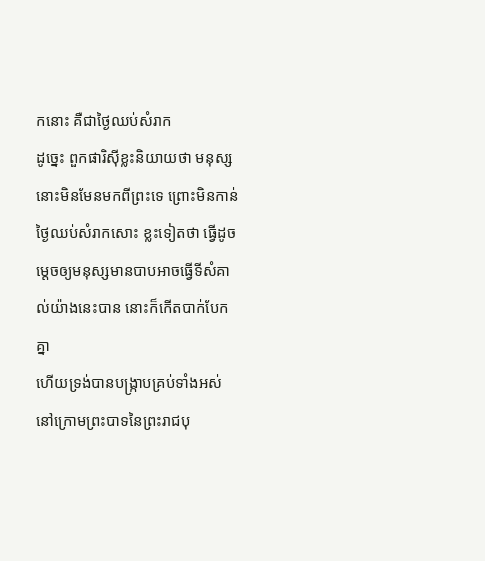កនោះ គឺជាថ្ងៃឈប់សំរាក
ដូច្នេះ ពួកផារិស៊ីខ្លះនិយាយថា មនុស្សនោះមិនមែនមកពីព្រះទេ ព្រោះមិនកាន់ថ្ងៃឈប់សំរាកសោះ ខ្លះទៀតថា ធ្វើដូចម្តេចឲ្យមនុស្សមានបាបអាចធ្វើទីសំគាល់យ៉ាងនេះបាន នោះក៏កើតបាក់បែកគ្នា
ហើយទ្រង់បានបង្ក្រាបគ្រប់ទាំងអស់ នៅក្រោមព្រះបាទនៃព្រះរាជបុ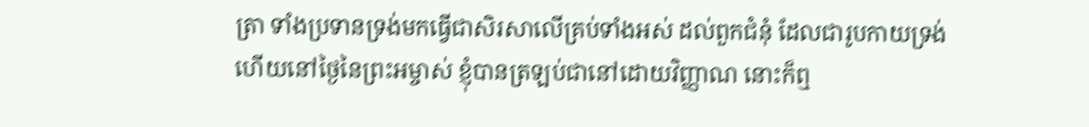ត្រា ទាំងប្រទានទ្រង់មកធ្វើជាសិរសាលើគ្រប់ទាំងអស់ ដល់ពួកជំនុំ ដែលជារូបកាយទ្រង់
ហើយនៅថ្ងៃនៃព្រះអម្ចាស់ ខ្ញុំបានត្រឡប់ជានៅដោយវិញ្ញាណ នោះក៏ឮ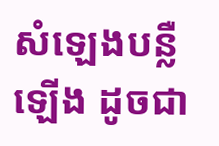សំឡេងបន្លឺឡើង ដូចជា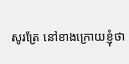សូរត្រែ នៅខាងក្រោយខ្ញុំថា